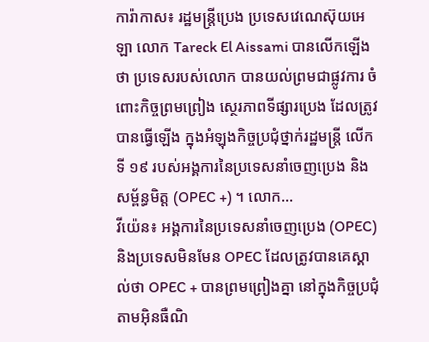ការ៉ាកាស៖ រដ្ឋមន្រ្តីប្រេង ប្រទេសវេណេស៊ុយអេឡា លោក Tareck El Aissami បានលើកឡើងថា ប្រទេសរបស់លោក បានយល់ព្រមជាផ្លូវការ ចំពោះកិច្ចព្រមព្រៀង ស្ថេរភាពទីផ្សារប្រេង ដែលត្រូវបានធ្វើឡើង ក្នុងអំឡុងកិច្ចប្រជុំថ្នាក់រដ្ឋមន្ត្រី លើកទី ១៩ របស់អង្គការនៃប្រទេសនាំចេញប្រេង និងសម្ព័ន្ធមិត្ត (OPEC +) ។ លោក...
វីយ៉េន៖ អង្គការនៃប្រទេសនាំចេញប្រេង (OPEC) និងប្រទេសមិនមែន OPEC ដែលត្រូវបានគេស្គាល់ថា OPEC + បានព្រមព្រៀងគ្នា នៅក្នុងកិច្ចប្រជុំតាមអ៊ិនធឺណិ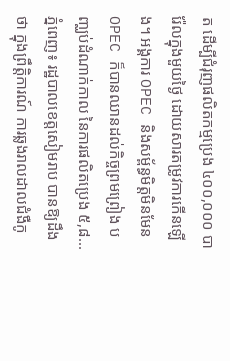ត ដើម្បីជំរុញផលិតកម្មប្រេង ៤០០,០០០ បារ៉ែលក្នុងមួយថ្ងៃ ដោយសារតម្រូវការកើនឡើង។ អង្គការ OPEC និងសម្ព័ន្ធមិត្តមិនមែន OPEC ក៏បានឈានដល់កិច្ចព្រមព្រៀង បញ្ឈប់ដំណាក់កាល នៃការផលិតប្រេង ៥,៨...
ភ្នំពេញ៖ រដ្ឋបាលខេត្តសៀមរាប បានឱ្យដឹងថា ក្នុងព្រឹត្តិការណ៍ ការឆ្លងរាលដាលជំងឺកូ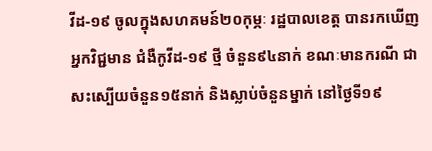វីដ-១៩ ចូលក្នុងសហគមន៍២០កុម្ភៈ រដ្ឋបាលខេត្ត បានរកឃើញអ្នកវិជ្ជមាន ជំងឺកូវីដ-១៩ ថ្មី ចំនួន៩៤នាក់ ខណៈមានករណី ជាសះស្បើយចំនួន១៥នាក់ និងស្លាប់ចំនួនម្នាក់ នៅថ្ងៃទី១៩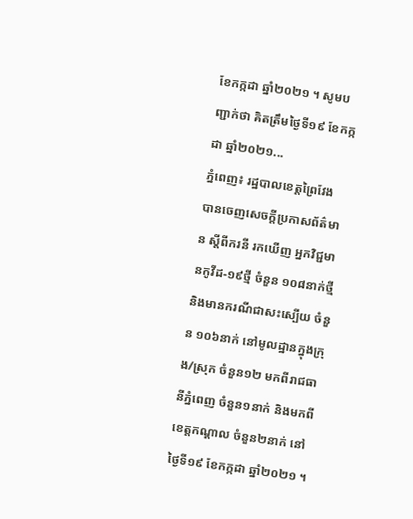ខែកក្កដា ឆ្នាំ២០២១ ។ សូមបញ្ជាក់ថា គិតត្រឹមថ្ងៃទី១៩ ខែកក្កដា ឆ្នាំ២០២១...
ភ្នំពេញ៖ រដ្ឋបាលខេត្តព្រៃវែង បានចេញសេចក្ដីប្រកាសព័ត៌មាន ស្ដីពីករនី រកឃើញ អ្នកវិជ្ជមានកូវីដ-១៩ថ្មី ចំនួន ១០៨នាក់ថ្មី និងមានករណីជាសះស្បើយ ចំនួន ១០៦នាក់ នៅមូលដ្ឋានក្នុងក្រុង/ស្រុក ចំនួន១២ មកពីរាជធានីភ្នំពេញ ចំនួន១នាក់ និងមកពីខេត្តកណ្ដាល ចំនួន២នាក់ នៅថ្ងៃទី១៩ ខែកក្កដា ឆ្នាំ២០២១ ។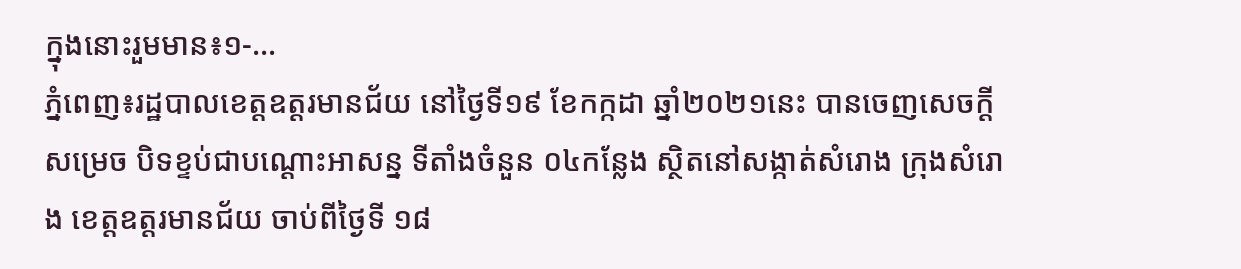ក្នុងនោះរួមមាន៖១-...
ភ្នំពេញ៖រដ្ឋបាលខេត្តឧត្តរមានជ័យ នៅថ្ងៃទី១៩ ខែកក្កដា ឆ្នាំ២០២១នេះ បានចេញសេចក្ដីសម្រេច បិទខ្ទប់ជាបណ្តោះអាសន្ន ទីតាំងចំនួន ០៤កន្លែង ស្ថិតនៅសង្កាត់សំរោង ក្រុងសំរោង ខេត្តឧត្តរមានជ័យ ចាប់ពីថ្ងៃទី ១៨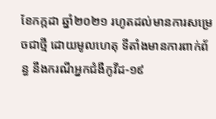ខែកក្កដា ឆ្នាំ២០២១ រហូតដល់មានការសម្រេចជាថ្មី ដោយមូលហេតុ ទីតាំងមានការពាក់ព័ន្ធ នឹងករណីអ្នកជំងឺកូវីដ-១៩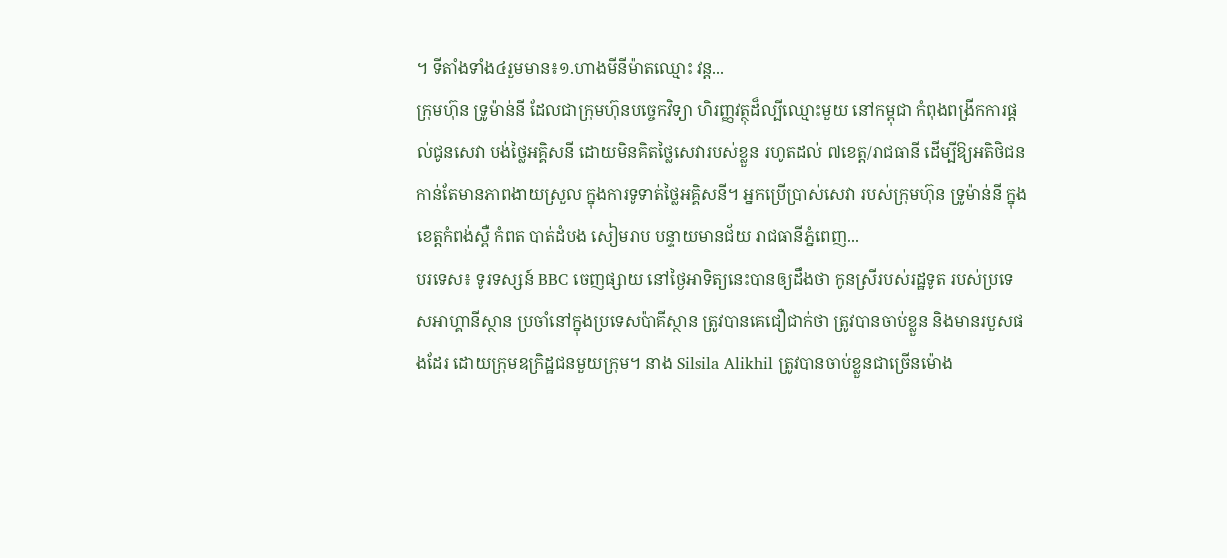។ ទីតាំងទាំង៤រួមមាន៖១.ហាងមីនីម៉ាតឈ្មោះ វន្ដ...
ក្រុមហ៊ុន ទ្រូម៉ាន់នី ដែលជាក្រុមហ៊ុនបច្ចេកវិទ្យា ហិរញ្ញវត្ថុដ៏ល្បីឈ្មោះមួយ នៅកម្ពុជា កំពុងពង្រីកការផ្តល់ជូនសេវា បង់ថ្លៃអគ្គិសនី ដោយមិនគិតថ្លៃសេវារបស់ខ្លួន រហូតដល់ ៧ខេត្ត/រាជធានី ដើម្បីឱ្យអតិថិជន កាន់តែមានភាពងាយស្រួល ក្នុងការទូទាត់ថ្លៃអគ្គិសនី។ អ្នកប្រើប្រាស់សេវា របស់ក្រុមហ៊ុន ទ្រូម៉ាន់នី ក្នុងខេត្តកំពង់ស្ពឺ កំពត បាត់ដំបង សៀមរាប បន្ទាយមានជ័យ រាជធានីភ្នំពេញ...
បរទេស៖ ទូរទស្សន៍ BBC ចេញផ្សាយ នៅថ្ងៃអាទិត្យនេះបានឲ្យដឹងថា កូនស្រីរបស់រដ្ឋទូត របស់ប្រទេសអាហ្គានីស្ថាន ប្រចាំនៅក្នុងប្រទេសប៉ាគីស្ថាន ត្រូវបានគេជឿជាក់ថា ត្រូវបានចាប់ខ្លួន និងមានរបួសផងដែរ ដោយក្រុមឧក្រិដ្ឋជនមួយក្រុម។ នាង Silsila Alikhil ត្រូវបានចាប់ខ្លួនជាច្រើនម៉ោង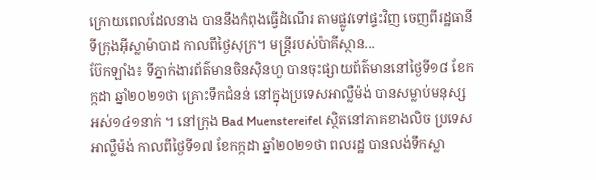ក្រោយពេលដែលនាង បាននឹងកំពុងធ្វើដំណើរ តាមផ្លូវទៅផ្ទះវិញ ចេញពីរដ្ឋធានីទីក្រុងអ៊ីស្លាម៉ាបាដ កាលពីថ្ងៃសុក្រ។ មន្ត្រីរបស់ប៉ាគីស្ថាន...
ប៊ែកឡាំង៖ ទីភ្នាក់ងារព័ត៌មានចិនស៊ិនហួ បានចុះផ្សាយព័ត៌មាននៅថ្ងៃទី១៨ ខែកក្កដា ឆ្នាំ២០២១ថា គ្រោះទឹកជំនន់ នៅក្នុងប្រទេសអាល្លឺម៉ង់ បានសម្លាប់មនុស្ស អស់១៤១នាក់ ។ នៅក្រុង Bad Muenstereifel ស្ថិតនៅភាគខាងលិច ប្រទេសអាល្លឺម៉ង់ កាលពីថ្ងៃទី១៧ ខែកក្កដា ឆ្នាំ២០២១ថា ពលរដ្ឋ បានលង់ទឹកស្លា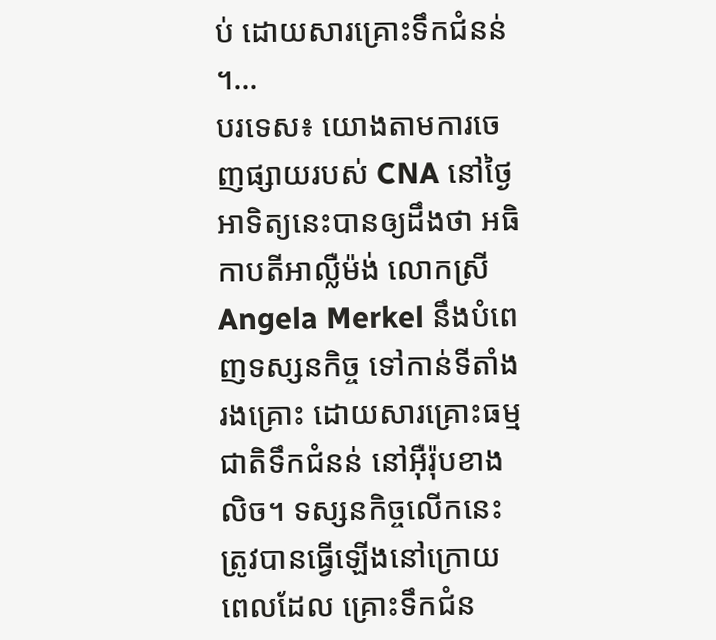ប់ ដោយសារគ្រោះទឹកជំនន់ ។...
បរទេស៖ យោងតាមការចេញផ្សាយរបស់ CNA នៅថ្ងៃអាទិត្យនេះបានឲ្យដឹងថា អធិកាបតីអាល្លឺម៉ង់ លោកស្រី Angela Merkel នឹងបំពេញទស្សនកិច្ច ទៅកាន់ទីតាំងរងគ្រោះ ដោយសារគ្រោះធម្មជាតិទឹកជំនន់ នៅអ៊ឺរ៉ុបខាងលិច។ ទស្សនកិច្ចលើកនេះ ត្រូវបានធ្វើឡើងនៅក្រោយពេលដែល គ្រោះទឹកជំន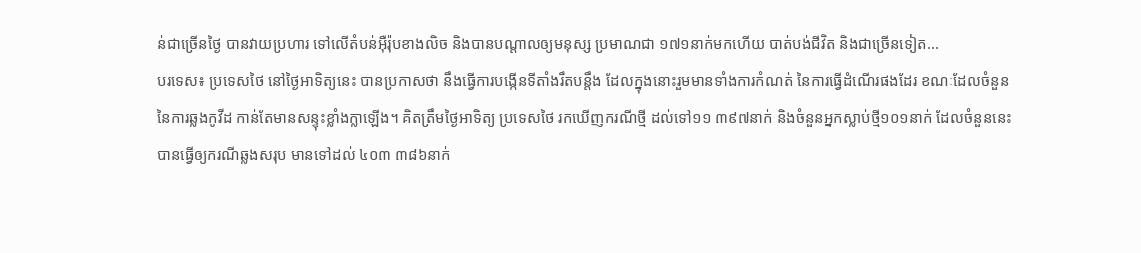ន់ជាច្រើនថ្ងៃ បានវាយប្រហារ ទៅលើតំបន់អ៊ឺរ៉ុបខាងលិច និងបានបណ្តាលឲ្យមនុស្ស ប្រមាណជា ១៧១នាក់មកហើយ បាត់បង់ជីវិត និងជាច្រើនទៀត...
បរទេស៖ ប្រទេសថៃ នៅថ្ងៃអាទិត្យនេះ បានប្រកាសថា នឹងធ្វើការបង្កើនទីតាំងរឹតបន្តឹង ដែលក្នុងនោះរួមមានទាំងការកំណត់ នៃការធ្វើដំណើរផងដែរ ខណៈដែលចំនួន នៃការឆ្លងកូវីដ កាន់តែមានសន្ទុះខ្លាំងក្លាឡើង។ គិតត្រឹមថ្ងៃអាទិត្យ ប្រទេសថៃ រកឃើញករណីថ្មី ដល់ទៅ១១ ៣៩៧នាក់ និងចំនួនអ្នកស្លាប់ថ្មី១០១នាក់ ដែលចំនួននេះ បានធ្វើឲ្យករណីឆ្លងសរុប មានទៅដល់ ៤០៣ ៣៨៦នាក់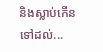និងស្លាប់កើនទៅដល់...